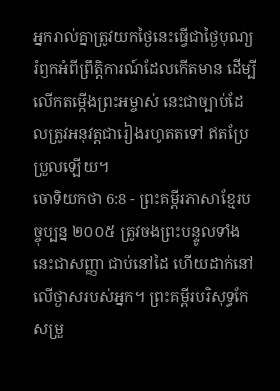អ្នករាល់គ្នាត្រូវយកថ្ងៃនេះធ្វើជាថ្ងៃបុណ្យរំឭកអំពីព្រឹត្តិការណ៍ដែលកើតមាន ដើម្បីលើកតម្កើងព្រះអម្ចាស់ នេះជាច្បាប់ដែលត្រូវអនុវត្តជារៀងរហូតតទៅ ឥតប្រែប្រួលឡើយ។
ចោទិយកថា 6:8 - ព្រះគម្ពីរភាសាខ្មែរបច្ចុប្បន្ន ២០០៥ ត្រូវចងព្រះបន្ទូលទាំងនេះជាសញ្ញា ជាប់នៅដៃ ហើយដាក់នៅលើថ្ងាសរបស់អ្នក។ ព្រះគម្ពីរបរិសុទ្ធកែសម្រួ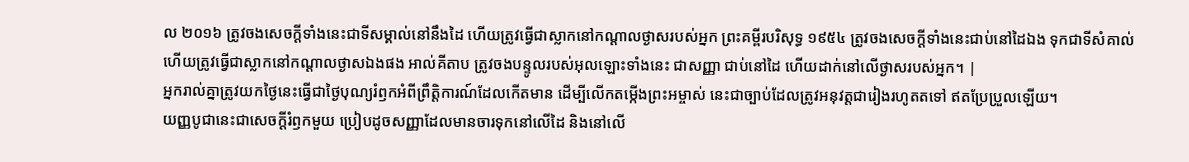ល ២០១៦ ត្រូវចងសេចក្ដីទាំងនេះជាទីសម្គាល់នៅនឹងដៃ ហើយត្រូវធ្វើជាស្លាកនៅកណ្ដាលថ្ងាសរបស់អ្នក ព្រះគម្ពីរបរិសុទ្ធ ១៩៥៤ ត្រូវចងសេចក្ដីទាំងនេះជាប់នៅដៃឯង ទុកជាទីសំគាល់ ហើយត្រូវធ្វើជាស្លាកនៅកណ្តាលថ្ងាសឯងផង អាល់គីតាប ត្រូវចងបន្ទូលរបស់អុលឡោះទាំងនេះ ជាសញ្ញា ជាប់នៅដៃ ហើយដាក់នៅលើថ្ងាសរបស់អ្នក។ |
អ្នករាល់គ្នាត្រូវយកថ្ងៃនេះធ្វើជាថ្ងៃបុណ្យរំឭកអំពីព្រឹត្តិការណ៍ដែលកើតមាន ដើម្បីលើកតម្កើងព្រះអម្ចាស់ នេះជាច្បាប់ដែលត្រូវអនុវត្តជារៀងរហូតតទៅ ឥតប្រែប្រួលឡើយ។
យញ្ញបូជានេះជាសេចក្ដីរំឭកមួយ ប្រៀបដូចសញ្ញាដែលមានចារទុកនៅលើដៃ និងនៅលើ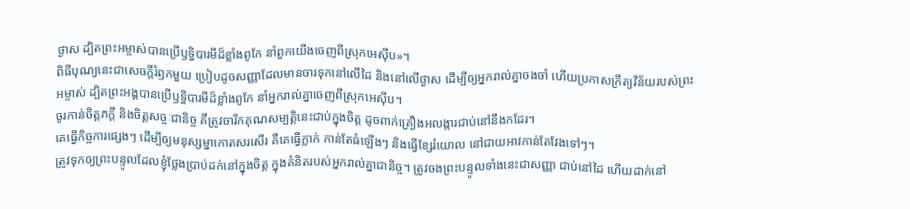ថ្ងាស ដ្បិតព្រះអម្ចាស់បានប្រើឫទ្ធិបារមីដ៏ខ្លាំងពូកែ នាំពួកយើងចេញពីស្រុកអេស៊ីប»។
ពិធីបុណ្យនេះជាសេចក្ដីរំឭកមួយ ប្រៀបដូចសញ្ញាដែលមានចារទុកនៅលើដៃ និងនៅលើថ្ងាស ដើម្បីឲ្យអ្នករាល់គ្នាចងចាំ ហើយប្រកាសក្រឹត្យវិន័យរបស់ព្រះអម្ចាស់ ដ្បិតព្រះអង្គបានប្រើឫទ្ធិបារមីដ៏ខ្លាំងពូកែ នាំអ្នករាល់គ្នាចេញពីស្រុកអេស៊ីប។
ចូរកាន់ចិត្តភក្ដី និងចិត្តសច្ចៈជានិច្ច គឺត្រូវចារឹកគុណសម្បត្តិនេះជាប់ក្នុងចិត្ត ដូចពាក់គ្រឿងអលង្ការជាប់នៅនឹងកដែរ។
គេធ្វើកិច្ចការផ្សេងៗ ដើម្បីឲ្យមនុស្សម្នាកោតសរសើរ គឺគេធ្វើក្លាក់ កាន់តែធំឡើងៗ និងធ្វើខ្សែរំយោល នៅជាយអាវកាន់តែវែងទៅៗ។
ត្រូវទុកឲ្យព្រះបន្ទូលដែលខ្ញុំថ្លែងប្រាប់ដក់នៅក្នុងចិត្ត ក្នុងគំនិតរបស់អ្នករាល់គ្នាជានិច្ច។ ត្រូវចងព្រះបន្ទូលទាំងនេះជាសញ្ញា ជាប់នៅដៃ ហើយដាក់នៅ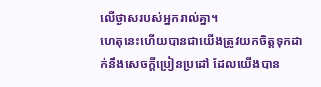លើថ្ងាសរបស់អ្នករាល់គ្នា។
ហេតុនេះហើយបានជាយើងត្រូវយកចិត្តទុកដាក់នឹងសេចក្ដីប្រៀនប្រដៅ ដែលយើងបាន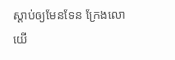ស្ដាប់ឲ្យមែនទែន ក្រែងលោយើ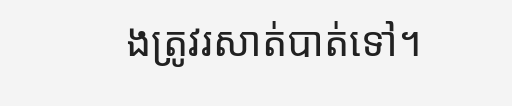ងត្រូវរសាត់បាត់ទៅ។